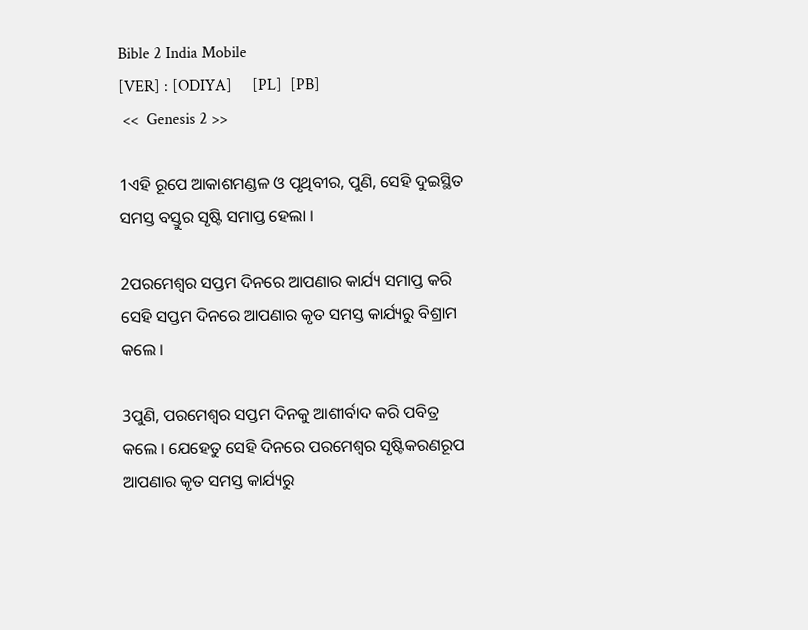Bible 2 India Mobile
[VER] : [ODIYA]     [PL]  [PB]
 <<  Genesis 2 >>

1ଏହି ରୂପେ ଆକାଶମଣ୍ଡଳ ଓ ପୃଥିବୀର, ପୁଣି, ସେହି ଦୁଇସ୍ଥିତ ସମସ୍ତ ବସ୍ତୁର ସୃଷ୍ଟି ସମାପ୍ତ ହେଲା ।

2ପରମେଶ୍ୱର ସପ୍ତମ ଦିନରେ ଆପଣାର କାର୍ଯ୍ୟ ସମାପ୍ତ କରି ସେହି ସପ୍ତମ ଦିନରେ ଆପଣାର କୃତ ସମସ୍ତ କାର୍ଯ୍ୟରୁ ବିଶ୍ରାମ କଲେ ।

3ପୁଣି, ପରମେଶ୍ୱର ସପ୍ତମ ଦିନକୁ ଆଶୀର୍ବାଦ କରି ପବିତ୍ର କଲେ । ଯେହେତୁ ସେହି ଦିନରେ ପରମେଶ୍ୱର ସୃଷ୍ଟିକରଣରୂପ ଆପଣାର କୃତ ସମସ୍ତ କାର୍ଯ୍ୟରୁ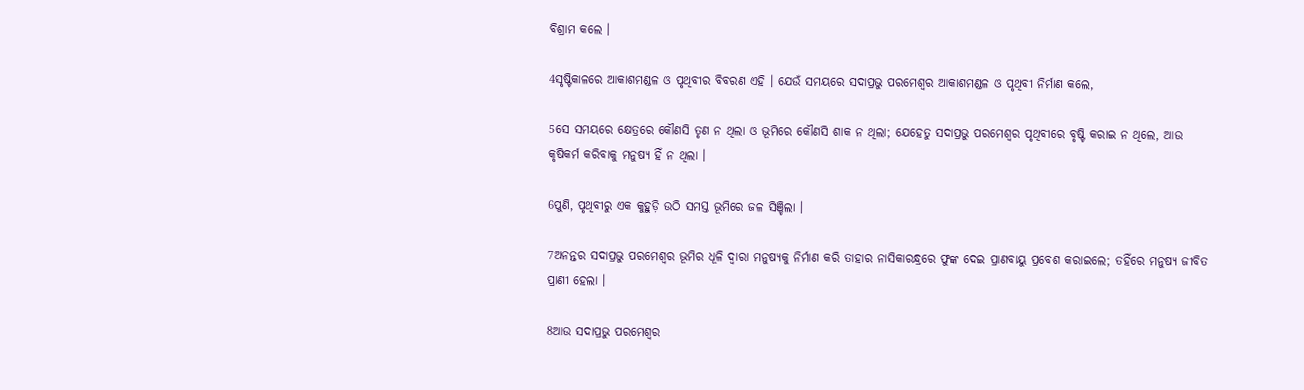ବିଶ୍ରାମ କଲେ ।

4ସୃଷ୍ଟିକାଳରେ ଆକାଶମଣ୍ଡଳ ଓ ପୃଥିବୀର ବିବରଣ ଏହି । ଯେଉଁ ସମୟରେ ସଦାପ୍ରଭୁ ପରମେଶ୍ୱର ଆକାଶମଣ୍ଡଳ ଓ ପୃଥିବୀ ନିର୍ମାଣ କଲେ,

5ସେ ସମୟରେ କ୍ଷେତ୍ରରେ କୌଣସି ତୃଣ ନ ଥିଲା ଓ ଭୂମିରେ କୌଣସି ଶାକ ନ ଥିଲା; ଯେହେତୁ ସଦାପ୍ରଭୁ ପରମେଶ୍ୱର ପୃଥିବୀରେ ବୃଷ୍ଟି କରାଇ ନ ଥିଲେ, ଆଉ କୃଷିକର୍ମ କରିବାକୁ ମନୁଷ୍ୟ ହିଁ ନ ଥିଲା ।

6ପୁଣି, ପୃଥିବୀରୁ ଏକ କୁହୁଡ଼ି ଉଠି ସମସ୍ତ ଭୂମିରେ ଜଳ ସିଞ୍ଚିଲା ।

7ଅନନ୍ତର ସଦାପ୍ରଭୁ ପରମେଶ୍ୱର ଭୂମିର ଧୂଳି ଦ୍ୱାରା ମନୁଷ୍ୟକୁ ନିର୍ମାଣ କରି ତାହାର ନାସିକାରନ୍ଧ୍ରରେ ଫୁଙ୍କ ଦେଇ ପ୍ରାଣବାୟୁ ପ୍ରବେଶ କରାଇଲେ; ତହିଁରେ ମନୁଷ୍ୟ ଜୀବିତ ପ୍ରାଣୀ ହେଲା ।

8ଆଉ ସଦାପ୍ରଭୁ ପରମେଶ୍ୱର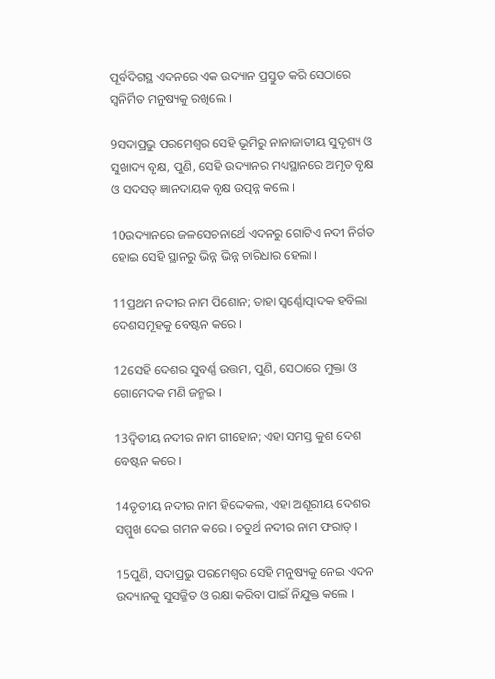ପୂର୍ବଦିଗସ୍ଥ ଏଦନରେ ଏକ ଉଦ୍ୟାନ ପ୍ରସ୍ତୁତ କରି ସେଠାରେ ସ୍ୱନିର୍ମିତ ମନୁଷ୍ୟକୁ ରଖିଲେ ।

9ସଦାପ୍ରଭୁ ପରମେଶ୍ୱର ସେହି ଭୂମିରୁ ନାନାଜାତୀୟ ସୁଦୃଶ୍ୟ ଓ ସୁଖାଦ୍ୟ ବୃକ୍ଷ, ପୁଣି, ସେହି ଉଦ୍ୟାନର ମଧ୍ୟସ୍ଥାନରେ ଅମୃତ ବୃକ୍ଷ ଓ ସଦସତ୍‍ ଜ୍ଞାନଦାୟକ ବୃକ୍ଷ ଉତ୍ପନ୍ନ କଲେ ।

10ଉଦ୍ୟାନରେ ଜଳସେଚନାର୍ଥେ ଏଦନରୁ ଗୋଟିଏ ନଦୀ ନିର୍ଗତ ହୋଇ ସେହି ସ୍ଥାନରୁ ଭିନ୍ନ ଭିନ୍ନ ଚାରିଧାର ହେଲା ।

11ପ୍ରଥମ ନଦୀର ନାମ ପିଶୋନ; ତାହା ସ୍ୱର୍ଣ୍ଣୋତ୍ପାଦକ ହବିଲା ଦେଶସମୂହକୁ ବେଷ୍ଟନ କରେ ।

12ସେହି ଦେଶର ସୁବର୍ଣ୍ଣ ଉତ୍ତମ, ପୁଣି, ସେଠାରେ ମୁକ୍ତା ଓ ଗୋମେଦକ ମଣି ଜନ୍ମଇ ।

13ଦ୍ୱିତୀୟ ନଦୀର ନାମ ଗୀହୋନ; ଏହା ସମସ୍ତ କୁଶ ଦେଶ ବେଷ୍ଟନ କରେ ।

14ତୃତୀୟ ନଦୀର ନାମ ହିଦ୍ଦେକଲ, ଏହା ଅଶୂରୀୟ ଦେଶର ସମ୍ମୁଖ ଦେଇ ଗମନ କରେ । ଚତୁର୍ଥ ନଦୀର ନାମ ଫରାତ୍‍ ।

15ପୁଣି, ସଦାପ୍ରଭୁ ପରମେଶ୍ୱର ସେହି ମନୁଷ୍ୟକୁ ନେଇ ଏଦନ ଉଦ୍ୟାନକୁ ସୁସଜ୍ଜିତ ଓ ରକ୍ଷା କରିବା ପାଇଁ ନିଯୁକ୍ତ କଲେ ।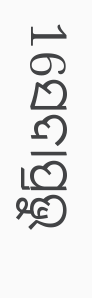16ସଦାପ୍ରଭୁ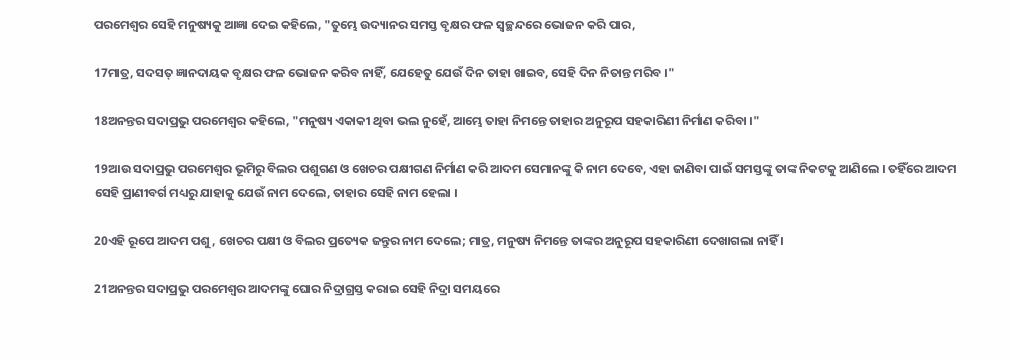ପରମେଶ୍ୱର ସେହି ମନୁଷ୍ୟକୁ ଆଜ୍ଞା ଦେଇ କହିଲେ, "ତୁମ୍ଭେ ଉଦ୍ୟାନର ସମସ୍ତ ବୃକ୍ଷର ଫଳ ସ୍ୱଚ୍ଛନ୍ଦରେ ଭୋଜନ କରି ପାର,

17ମାତ୍ର, ସଦସତ୍‍ ଜ୍ଞାନଦାୟକ ବୃକ୍ଷର ଫଳ ଭୋଜନ କରିବ ନାହିଁ, ଯେହେତୁ ଯେଉଁ ଦିନ ତାହା ଖାଇବ, ସେହି ଦିନ ନିତାନ୍ତ ମରିବ ।"

18ଅନନ୍ତର ସଦାପ୍ରଭୁ ପରମେଶ୍ୱର କହିଲେ, "ମନୁଷ୍ୟ ଏକାକୀ ଥିବା ଭଲ ନୁହେଁ, ଆମ୍ଭେ ତାହା ନିମନ୍ତେ ତାହାର ଅନୁରୂପ ସହକାରିଣୀ ନିର୍ମାଣ କରିବା ।"

19ଆଉ ସଦାପ୍ରଭୁ ପରମେଶ୍ୱର ଭୂମିରୁ ବିଲର ପଶୁଗଣ ଓ ଖେଚର ପକ୍ଷୀଗଣ ନିର୍ମାଣ କରି ଆଦମ ସେମାନଙ୍କୁ କି ନାମ ଦେବେ, ଏହା ଜାଣିବା ପାଇଁ ସମସ୍ତଙ୍କୁ ତାଙ୍କ ନିକଟକୁ ଆଣିଲେ । ତହିଁରେ ଆଦମ ସେହି ପ୍ରାଣୀବର୍ଗ ମଧ୍ୟରୁ ଯାହାକୁ ଯେଉଁ ନାମ ଦେଲେ, ତାହାର ସେହି ନାମ ହେଲା ।

20ଏହି ରୂପେ ଆଦମ ପଶୁ, ଖେଚର ପକ୍ଷୀ ଓ ବିଲର ପ୍ରତ୍ୟେକ ଜନ୍ତୁର ନାମ ଦେଲେ; ମାତ୍ର, ମନୁଷ୍ୟ ନିମନ୍ତେ ତାଙ୍କର ଅନୁରୂପ ସହକାରିଣୀ ଦେଖାଗଲା ନାହିଁ ।

21ଅନନ୍ତର ସଦାପ୍ରଭୁ ପରମେଶ୍ୱର ଆଦମଙ୍କୁ ଘୋର ନିଦ୍ରାଗ୍ରସ୍ତ କରାଇ ସେହି ନିଦ୍ରା ସମୟରେ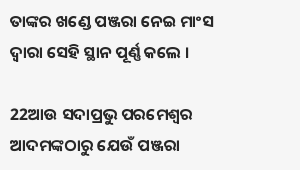ତାଙ୍କର ଖଣ୍ଡେ ପଞ୍ଜରା ନେଇ ମାଂସ ଦ୍ୱାରା ସେହି ସ୍ଥାନ ପୂର୍ଣ୍ଣ କଲେ ।

22ଆଉ ସଦାପ୍ରଭୁ ପରମେଶ୍ୱର ଆଦମଙ୍କଠାରୁ ଯେଉଁ ପଞ୍ଜରା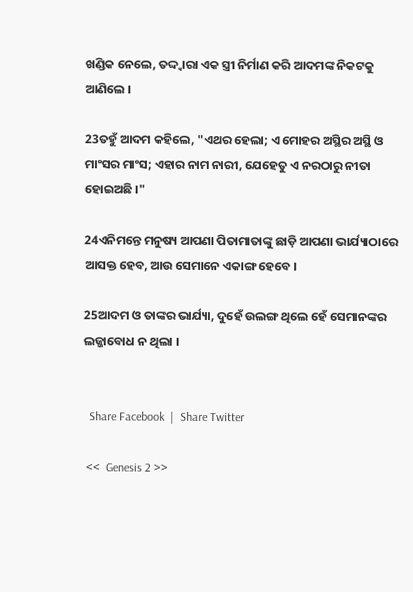ଖଣ୍ଡିକ ନେଲେ, ତଦ୍ଦ୍ୱାରା ଏକ ସ୍ତ୍ରୀ ନିର୍ମାଣ କରି ଆଦମଙ୍କ ନିକଟକୁ ଆଣିଲେ ।

23ତହୁଁ ଆଦମ କହିଲେ, "ଏଥର ହେଲା; ଏ ମୋହର ଅସ୍ଥିର ଅସ୍ଥି ଓ ମାଂସର ମାଂସ; ଏହାର ନାମ ନାରୀ, ଯେହେତୁ ଏ ନରଠାରୁ ନୀତା ହୋଇଅଛି ।"

24ଏନିମନ୍ତେ ମନୁଷ୍ୟ ଆପଣା ପିତାମାତାଙ୍କୁ ଛାଡ଼ି ଆପଣା ଭାର୍ଯ୍ୟାଠାରେ ଆସକ୍ତ ହେବ, ଆଉ ସେମାନେ ଏକାଙ୍ଗ ହେବେ ।

25ଆଦମ ଓ ତାଙ୍କର ଭାର୍ଯ୍ୟା, ଦୁହେଁ ଉଲଙ୍ଗ ଥିଲେ ହେଁ ସେମାନଙ୍କର ଲଜ୍ଜାବୋଧ ନ ଥିଲା ।


  Share Facebook  |  Share Twitter

 <<  Genesis 2 >>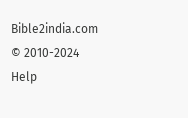Bible2india.com
© 2010-2024
Help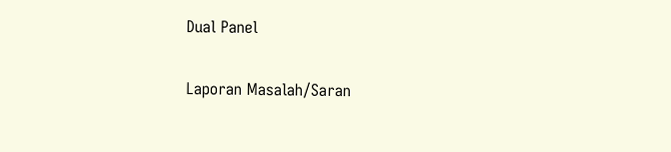Dual Panel

Laporan Masalah/Saran